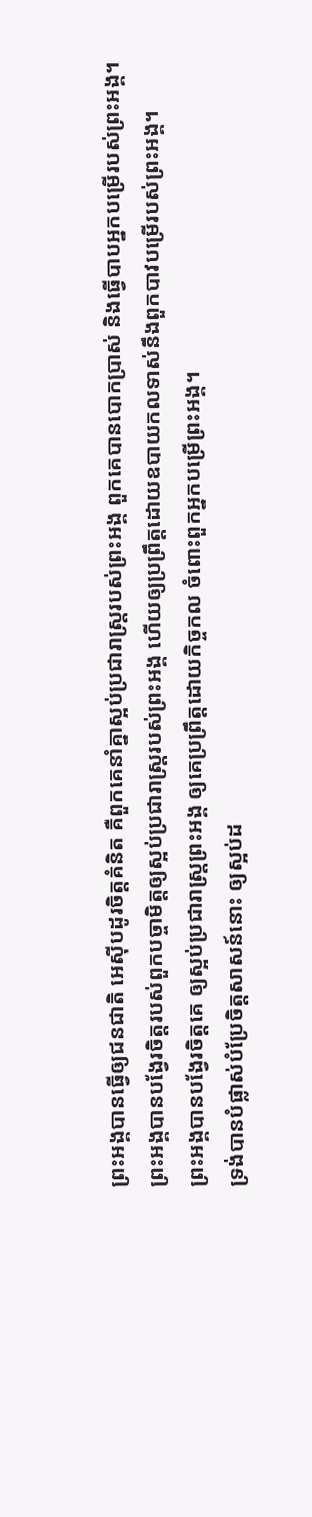ព្រះអង្គបានធ្វើឲ្យជនជាតិ អេស៊ីបដូរចិត្តគំនិត គឺពួកគេនាំគ្នាស្អប់ប្រជារាស្ត្ររបស់ព្រះអង្គ ពួកគេបានបោកប្រាស់ និងធ្វើបាបអ្នកបម្រើរបស់ព្រះអង្គ។
ព្រះអង្គបានបង្វែរចិត្តរបស់ពួកបច្ចាមិត្តឲ្យស្អប់ប្រជារាស្ត្ររបស់ព្រះអង្គ ហើយឲ្យប្រព្រឹត្តដោយឧបាយកលទាស់នឹងពួកបាវបម្រើរបស់ព្រះអង្គ។
ព្រះអង្គបានបង្វែរចិត្តគេ ឲ្យស្អប់ប្រជារាស្ត្រព្រះអង្គ ឲ្យគេប្រព្រឹត្តដោយកិច្ចកល ចំពោះពួកអ្នកបម្រើព្រះអង្គ។
ទ្រង់បានបំផ្លាស់បំប្រែចិត្តសាសន៍នោះ ឲ្យស្អប់ដ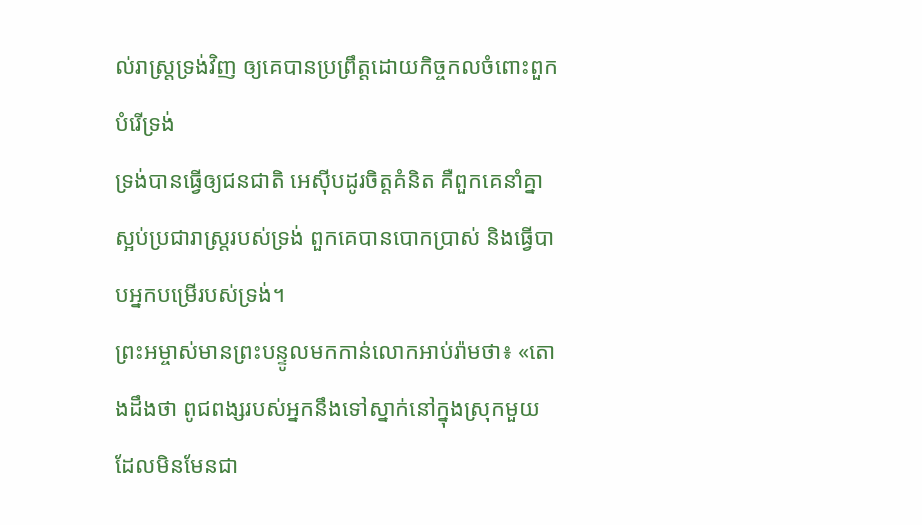ល់រាស្ត្រទ្រង់វិញ ឲ្យគេបានប្រព្រឹត្តដោយកិច្ចកលចំពោះពួកបំរើទ្រង់
ទ្រង់បានធ្វើឲ្យជនជាតិ អេស៊ីបដូរចិត្តគំនិត គឺពួកគេនាំគ្នាស្អប់ប្រជារាស្ត្ររបស់ទ្រង់ ពួកគេបានបោកប្រាស់ និងធ្វើបាបអ្នកបម្រើរបស់ទ្រង់។
ព្រះអម្ចាស់មានព្រះបន្ទូលមកកាន់លោកអាប់រ៉ាមថា៖ «តោងដឹងថា ពូជពង្សរបស់អ្នកនឹងទៅស្នាក់នៅក្នុងស្រុកមួយ ដែលមិនមែនជា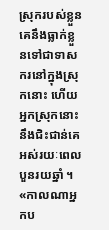ស្រុករបស់ខ្លួន គេនឹងធ្លាក់ខ្លួនទៅជាទាសករនៅក្នុងស្រុកនោះ ហើយអ្នកស្រុកនោះនឹងជិះជាន់គេ អស់រយៈពេលបួនរយឆ្នាំ ។
«កាលណាអ្នកប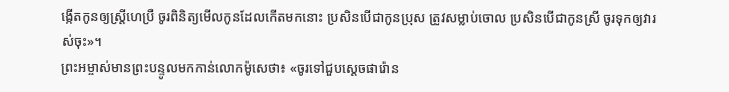ង្កើតកូនឲ្យស្ត្រីហេប្រឺ ចូរពិនិត្យមើលកូនដែលកើតមកនោះ ប្រសិនបើជាកូនប្រុស ត្រូវសម្លាប់ចោល ប្រសិនបើជាកូនស្រី ចូរទុកឲ្យវារស់ចុះ»។
ព្រះអម្ចាស់មានព្រះបន្ទូលមកកាន់លោកម៉ូសេថា៖ «ចូរទៅជួបស្ដេចផារ៉ោន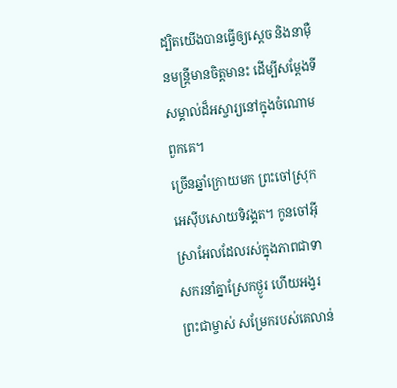ដ្បិតយើងបានធ្វើឲ្យស្ដេច និងនាម៉ឺនមន្ត្រីមានចិត្តមានះ ដើម្បីសម្តែងទីសម្គាល់ដ៏អស្ចារ្យនៅក្នុងចំណោមពួកគេ។
ច្រើនឆ្នាំក្រោយមក ព្រះចៅស្រុកអេស៊ីបសោយទិវង្គត។ កូនចៅអ៊ីស្រាអែលដែលរស់ក្នុងភាពជាទាសករនាំគ្នាស្រែកថ្ងូរ ហើយអង្វរព្រះជាម្ចាស់ សម្រែករបស់គេលាន់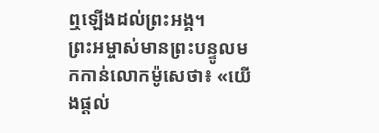ឮឡើងដល់ព្រះអង្គ។
ព្រះអម្ចាស់មានព្រះបន្ទូលមកកាន់លោកម៉ូសេថា៖ «យើងផ្ដល់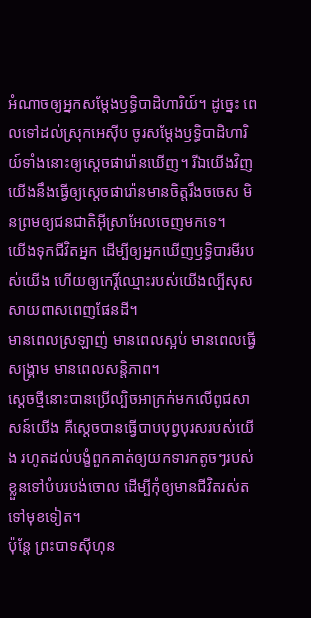អំណាចឲ្យអ្នកសម្តែងឫទ្ធិបាដិហារិយ៍។ ដូច្នេះ ពេលទៅដល់ស្រុកអេស៊ីប ចូរសម្តែងឫទ្ធិបាដិហារិយ៍ទាំងនោះឲ្យស្ដេចផារ៉ោនឃើញ។ រីឯយើងវិញ យើងនឹងធ្វើឲ្យស្ដេចផារ៉ោនមានចិត្តរឹងចចេស មិនព្រមឲ្យជនជាតិអ៊ីស្រាអែលចេញមកទេ។
យើងទុកជីវិតអ្នក ដើម្បីឲ្យអ្នកឃើញឫទ្ធិបារមីរបស់យើង ហើយឲ្យកេរ្តិ៍ឈ្មោះរបស់យើងល្បីសុសសាយពាសពេញផែនដី។
មានពេលស្រឡាញ់ មានពេលស្អប់ មានពេលធ្វើសង្គ្រាម មានពេលសន្តិភាព។
ស្ដេចថ្មីនោះបានប្រើល្បិចអាក្រក់មកលើពូជសាសន៍យើង គឺស្ដេចបានធ្វើបាបបុព្វបុរសរបស់យើង រហូតដល់បង្ខំពួកគាត់ឲ្យយកទារកតូចៗរបស់ខ្លួនទៅបំបរបង់ចោល ដើម្បីកុំឲ្យមានជីវិតរស់តទៅមុខទៀត។
ប៉ុន្តែ ព្រះបាទស៊ីហុន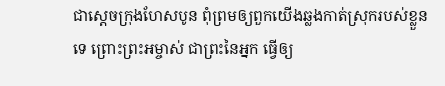ជាស្ដេចក្រុងហែសបូន ពុំព្រមឲ្យពួកយើងឆ្លងកាត់ស្រុករបស់ខ្លួនទេ ព្រោះព្រះអម្ចាស់ ជាព្រះនៃអ្នក ធ្វើឲ្យ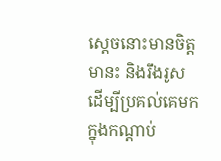ស្ដេចនោះមានចិត្តមានះ និងរឹងរូស ដើម្បីប្រគល់គេមកក្នុងកណ្ដាប់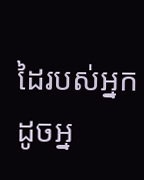ដៃរបស់អ្នក ដូចអ្ន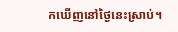កឃើញនៅថ្ងៃនេះស្រាប់។